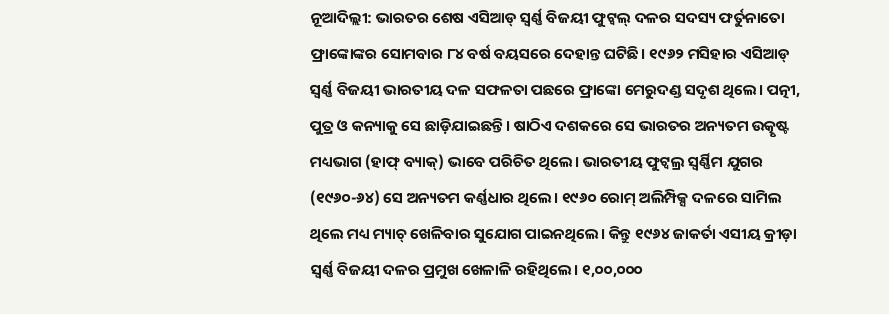ନୂଆଦିଲ୍ଲୀ: ଭାରତର ଶେଷ ଏସିଆଡ୍ ସ୍ବର୍ଣ୍ଣ ବିଜୟୀ ଫୁଟ୍ବଲ୍ ଦଳର ସଦସ୍ୟ ଫର୍ତୁନାତୋ ଫ୍ରାଙ୍କୋଙ୍କର ସୋମବାର ୮୪ ବର୍ଷ ବୟସରେ ଦେହାନ୍ତ ଘଟିଛି। ୧୯୬୨ ମସିହାର ଏସିଆଡ୍ ସ୍ବର୍ଣ୍ଣ ବିଜୟୀ ଭାରତୀୟ ଦଳ ସଫଳତା ପଛରେ ଫ୍ରାଙ୍କୋ ମେରୁଦଣ୍ଡ ସଦୃଶ ଥିଲେ। ପତ୍ନୀ, ପୁତ୍ର ଓ କନ୍ୟାକୁ ସେ ଛାଡ଼ିଯାଇଛନ୍ତି। ଷାଠିଏ ଦଶକରେ ସେ ଭାରତର ଅନ୍ୟତମ ଉତ୍କୃଷ୍ଟ ମଧ୍ୟଭାଗ (ହାଫ୍ ବ୍ୟାକ୍) ଭାବେ ପରିଚିତ ଥିଲେ। ଭାରତୀୟ ଫୁଟ୍ବଲ୍ର ସ୍ବର୍ଣ୍ଣିମ ଯୁଗର (୧୯୬୦-୬୪) ସେ ଅନ୍ୟତମ କର୍ଣ୍ଣଧାର ଥିଲେ। ୧୯୬୦ ରୋମ୍ ଅଲିମ୍ପିକ୍ସ ଦଳରେ ସାମିଲ ଥିଲେ ମଧ୍ୟ ମ୍ୟାଚ୍ ଖେଳିବାର ସୁଯୋଗ ପାଇନଥିଲେ। କିନ୍ତୁ ୧୯୬୪ ଜାକର୍ତା ଏସୀୟ କ୍ରୀଡ଼ା ସ୍ବର୍ଣ୍ଣ ବିଜୟୀ ଦଳର ପ୍ରମୁଖ ଖେଳାଳି ରହିଥିଲେ। ୧,୦୦,୦୦୦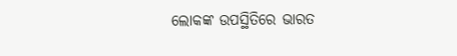ଲୋକଙ୍କ ଉପସ୍ଥିତିରେ ଭାରତ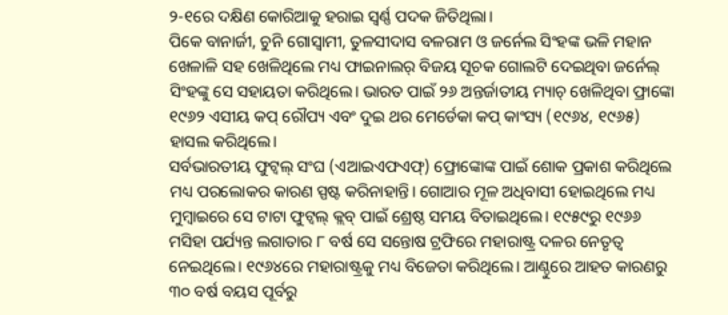୨-୧ରେ ଦକ୍ଷିଣ କୋରିଆକୁ ହରାଇ ସ୍ବର୍ଣ୍ଣ ପଦକ ଜିତିଥିଲା।
ପିକେ ବାନାର୍ଜୀ, ଚୁନି ଗୋସ୍ବାମୀ, ତୁଳସୀଦାସ ବଳରାମ ଓ ଜର୍ନେଲ ସିଂହଙ୍କ ଭଳି ମହାନ ଖେଳାଳି ସହ ଖେଳିଥିଲେ ମଧ୍ୟ ଫାଇନାଲର୍ ବିଜୟ ସୂଚକ ଗୋଲଟି ଦେଇଥିବା ଜର୍ନେଲ୍ ସିଂହଙ୍କୁ ସେ ସହାୟତା କରିଥିଲେ। ଭାରତ ପାଇଁ ୨୬ ଅନ୍ତର୍ଜାତୀୟ ମ୍ୟାଚ୍ ଖେଳିଥିବା ଫ୍ରାଙ୍କୋ ୧୯୬୨ ଏସୀୟ କପ୍ ରୌପ୍ୟ ଏବଂ ଦୁଇ ଥର ମେର୍ଡେକା କପ୍ କାଂସ୍ୟ (୧୯୬୪, ୧୯୬୫) ହାସଲ କରିଥିଲେ।
ସର୍ବଭାରତୀୟ ଫୁଟ୍ବଲ୍ ସଂଘ (ଏଆଇଏଫଏଫ୍) ଫ୍ରୋଙ୍କୋଙ୍କ ପାଇଁ ଶୋକ ପ୍ରକାଶ କରିଥିଲେ ମଧ୍ୟ ପରଲୋକର କାରଣ ସ୍ପଷ୍ଟ କରିନାହାନ୍ତି। ଗୋଆର ମୂଳ ଅଧିବାସୀ ହୋଇଥିଲେ ମଧ୍ୟ ମୁମ୍ବାଇରେ ସେ ଟାଟା ଫୁଟ୍ବଲ୍ କ୍ଲବ୍ ପାଇଁ ଶ୍ରେଷ୍ଠ ସମୟ ବିତାଇଥିଲେ। ୧୯୫୯ରୁ ୧୯୬୬ ମସିହା ପର୍ଯ୍ୟନ୍ତ ଲଗାତାର ୮ ବର୍ଷ ସେ ସନ୍ତୋଷ ଟ୍ରଫିରେ ମହାରାଷ୍ଟ୍ର ଦଳର ନେତୃତ୍ବ ନେଇଥିଲେ। ୧୯୬୪ରେ ମହାରାଷ୍ଟ୍ରକୁ ମଧ୍ୟ ବିଜେତା କରିଥିଲେ। ଆଣ୍ଠୁରେ ଆହତ କାରଣରୁ ୩୦ ବର୍ଷ ବୟସ ପୂର୍ବରୁ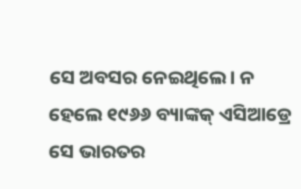ସେ ଅବସର ନେଇଥିଲେ। ନ ହେଲେ ୧୯୬୬ ବ୍ୟାଙ୍କକ୍ ଏସିଆଡ୍ରେ ସେ ଭାରତର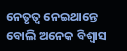ନେତୃତ୍ବ ନେଇଥାନ୍ତେ ବୋଲି ଅନେକ ବିଶ୍ବାସ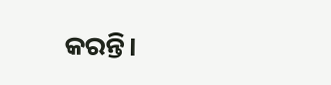କରନ୍ତି।